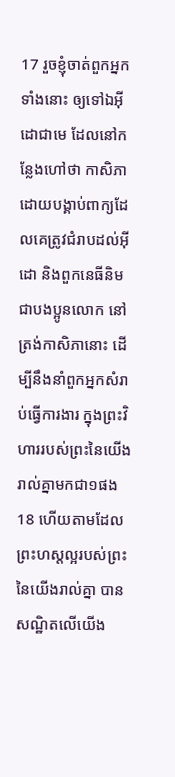17 រួចខ្ញុំចាត់ពួកអ្នកទាំងនោះ ឲ្យទៅឯអ៊ីដោជាមេ ដែលនៅកន្លែងហៅថា កាសិភា ដោយបង្គាប់ពាក្យដែលគេត្រូវជំរាបដល់អ៊ីដោ និងពួកនេធីនិម ជាបងប្អូនលោក នៅត្រង់កាសិភានោះ ដើម្បីនឹងនាំពួកអ្នកសំរាប់ធ្វើការងារ ក្នុងព្រះវិហាររបស់ព្រះនៃយើងរាល់គ្នាមកជា១ផង
18 ហើយតាមដែលព្រះហស្តល្អរបស់ព្រះនៃយើងរាល់គ្នា បានសណ្ឋិតលើយើង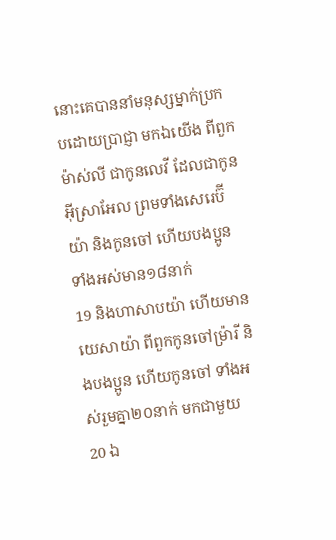នោះគេបាននាំមនុស្សម្នាក់ប្រកបដោយប្រាជ្ញា មកឯយើង ពីពួកម៉ាស់លី ជាកូនលេវី ដែលជាកូនអ៊ីស្រាអែល ព្រមទាំងសេរេប៊ីយ៉ា និងកូនចៅ ហើយបងប្អូន ទាំងអស់មាន១៨នាក់
19 និងហាសាបយ៉ា ហើយមានយេសាយ៉ា ពីពួកកូនចៅម្រ៉ារី និងបងប្អូន ហើយកូនចៅ ទាំងអស់រួមគ្នា២០នាក់ មកជាមួយ
20 ឯ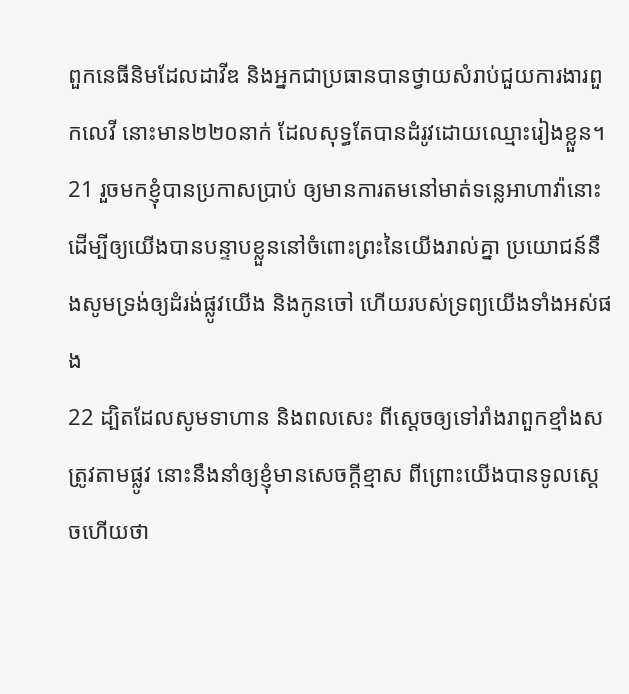ពួកនេធីនិមដែលដាវីឌ និងអ្នកជាប្រធានបានថ្វាយសំរាប់ជួយការងារពួកលេវី នោះមាន២២០នាក់ ដែលសុទ្ធតែបានដំរូវដោយឈ្មោះរៀងខ្លួន។
21 រួចមកខ្ញុំបានប្រកាសប្រាប់ ឲ្យមានការតមនៅមាត់ទន្លេអាហាវ៉ានោះ ដើម្បីឲ្យយើងបានបន្ទាបខ្លួននៅចំពោះព្រះនៃយើងរាល់គ្នា ប្រយោជន៍នឹងសូមទ្រង់ឲ្យដំរង់ផ្លូវយើង និងកូនចៅ ហើយរបស់ទ្រព្យយើងទាំងអស់ផង
22 ដ្បិតដែលសូមទាហាន និងពលសេះ ពីស្តេចឲ្យទៅរាំងរាពួកខ្មាំងសត្រូវតាមផ្លូវ នោះនឹងនាំឲ្យខ្ញុំមានសេចក្តីខ្មាស ពីព្រោះយើងបានទូលស្តេចហើយថា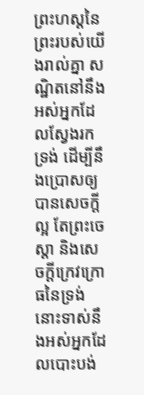ព្រះហស្តនៃព្រះរបស់យើងរាល់គ្នា សណ្ឋិតនៅនឹងអស់អ្នកដែលស្វែងរកទ្រង់ ដើម្បីនឹងប្រោសឲ្យបានសេចក្តីល្អ តែព្រះចេស្តា និងសេចក្តីក្រេវក្រោធនៃទ្រង់ នោះទាស់នឹងអស់អ្នកដែលបោះបង់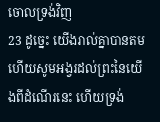ចោលទ្រង់វិញ
23 ដូច្នេះ យើងរាល់គ្នាបានតម ហើយសូមអង្វរដល់ព្រះនៃយើងពីដំណើរនេះ ហើយទ្រង់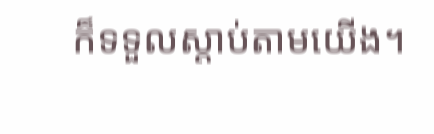ក៏ទទួលស្តាប់តាមយើង។